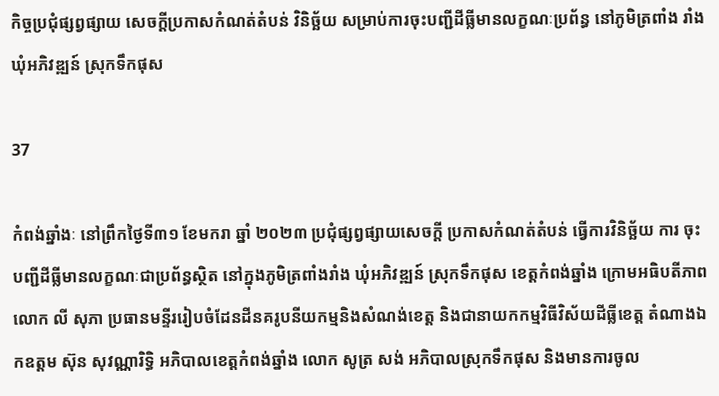កិច្ចប្រជុំផ្សព្វផ្សាយ សេចក្តីប្រកាសកំណត់តំបន់ វិនិច្ឆ័យ សម្រាប់ការចុះបញ្ជីដីធ្លីមានលក្ខណៈប្រព័ន្ធ នៅភូមិត្រពាំង រាំង ឃុំអភិវឌ្ឍន៍ ស្រុកទឹកផុស

37

កំពង់ឆ្នាំងៈ នៅព្រឹកថ្ងៃទី៣១ ខែមករា ឆ្នាំ ២០២៣ ប្រជុំផ្សព្វផ្សាយសេចក្តី ប្រកាសកំណត់តំបន់ ធ្វើការវិនិច្ឆ័យ ការ ចុះបញ្ជីដីធ្លីមានលក្ខណៈជាប្រព័ន្ធស្ថិត នៅក្នុងភូមិត្រពាំងរាំង ឃុំអភិវឌ្ឍន៍ ស្រុកទឹកផុស ខេត្តកំពង់ឆ្នាំង ក្រោមអធិបតីភាពលោក លី សុភា ប្រធានមន្ទីររៀបចំដែនដីនគរូបនីយកម្មនិងសំណង់ខេត្ត និងជានាយកកម្មវិធីវិស័យដីធ្លីខេត្ត តំណាងឯកឧត្តម ស៊ុន សុវណ្ណារិទ្ធិ អភិបាលខេត្តកំពង់ឆ្នាំង លោក សូត្រ សង់ អភិបាលស្រុកទឹកផុស និងមានការចូល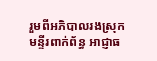រួមពីអភិបាលរងស្រុក មន្ទីរពាក់ព័ន្ធ អាជ្ញាធ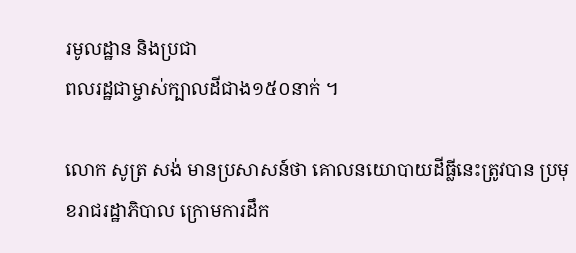រមូលដ្ឋាន និងប្រជា
ពលរដ្ឋជាម្ចាស់ក្បាលដីជាង១៥០នាក់ ។

លោក សូត្រ សង់ មានប្រសាសន៍ថា គោលនយោបាយដីធ្លីនេះត្រូវបាន ប្រមុខរាជរដ្ឋាភិបាល ក្រោមការដឹក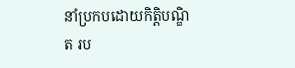នាំប្រកបដោយកិត្តិបណ្ឌិត រប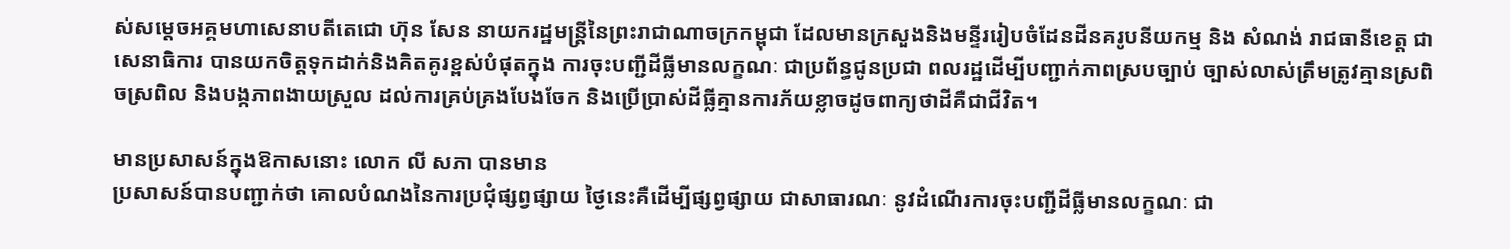ស់សម្តេចអគ្គមហាសេនាបតីតេជោ ហ៊ុន សែន នាយករដ្ឋមន្ត្រីនៃព្រះរាជាណាចក្រកម្ពុជា ដែលមានក្រសួងនិងមន្ទីររៀបចំដែនដីនគរូបនីយកម្ម និង សំណង់ រាជធានីខេត្ត ជាសេនាធិការ បានយកចិត្តទុកដាក់និងគិតគូរខ្ពស់បំផុតក្នុង ការចុះបញ្ជីដីធ្លីមានលក្ខណៈ ជាប្រព័ន្ធជូនប្រជា ពលរដ្ឋដើម្បីបញ្ជាក់ភាពស្របច្បាប់ ច្បាស់លាស់ត្រឹមត្រូវគ្មានស្រពិចស្រពិល និងបង្កភាពងាយស្រួល ដល់ការគ្រប់គ្រងបែងចែក និងប្រើប្រាស់ដីធ្លីគ្មានការភ័យខ្លាចដូចពាក្យថាដីគឺជាជីវិត។

មានប្រសាសន៍ក្នុងឱកាសនោះ លោក លី សភា បានមាន
ប្រសាសន៍បានបញ្ជាក់ថា គោលបំណងនៃការប្រជុំផ្សព្វផ្សាយ ថ្ងៃនេះគឺដើម្បីផ្សព្វផ្សាយ ជាសាធារណៈ នូវដំណើរការចុះបញ្ជីដីធ្លីមានលក្ខណៈ ជា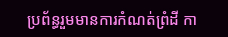ប្រព័ន្ធរួមមានការកំណត់ព្រំដី កា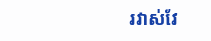រវាស់វែ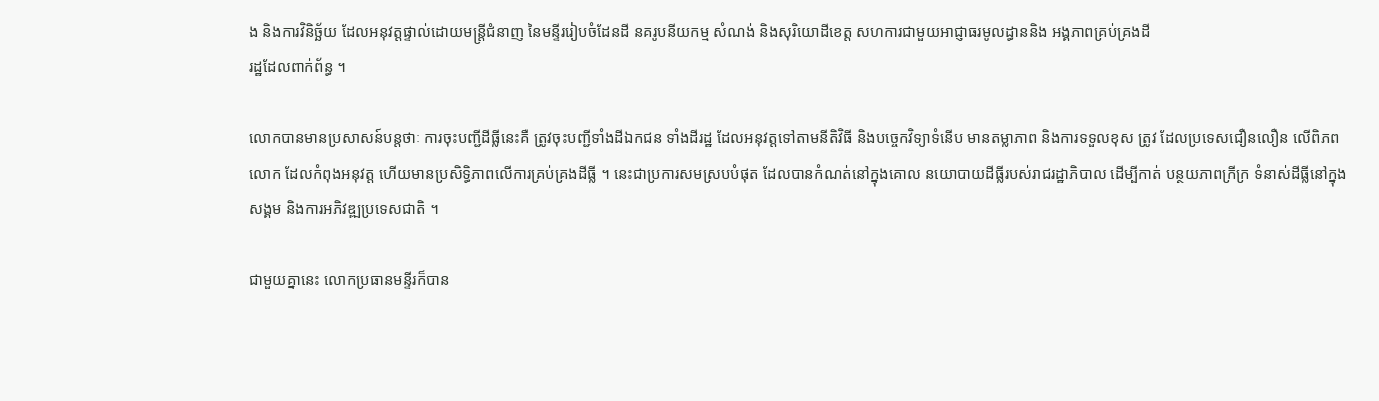ង និងការវិនិច្ឆ័យ ដែលអនុវត្តផ្ទាល់ដោយមន្ត្រីជំនាញ នៃមន្ទីររៀបចំដែនដី នគរូបនីយកម្ម សំណង់ និងសុរិយោដីខេត្ត សហការជាមួយអាជ្ញាធរមូលដ្ធាននិង អង្គភាពគ្រប់គ្រងដី
រដ្ឋដែលពាក់ព័ន្ធ ។

លោកបានមានប្រសាសន៍បន្តថាៈ ការចុះបញ្ជីដីធ្លីនេះគឺ ត្រូវចុះបញ្ជីទាំងដីឯកជន ទាំងដីរដ្ឋ ដែលអនុវត្តទៅតាមនីតិវិធី និងបច្ចេកវិទ្យាទំនើប មានតម្លាភាព និងការទទួលខុស ត្រូវ ដែលប្រទេសជឿនលឿន លើពិភពលោក ដែលកំពុងអនុវត្ត ហើយមានប្រសិទ្ធិភាពលើការគ្រប់គ្រងដីធ្លី ។ នេះជាប្រការសមស្របបំផុត ដែលបានកំណត់នៅក្នុងគោល នយោបាយដីធ្លីរបស់រាជរដ្ឋាភិបាល ដើម្បីកាត់ បន្ថយភាពក្រីក្រ ទំនាស់ដីធ្លីនៅក្នុងសង្គម និងការអភិវឌ្ឍប្រទេសជាតិ ។

ជាមួយគ្នានេះ លោកប្រធានមន្ទីរក៏បាន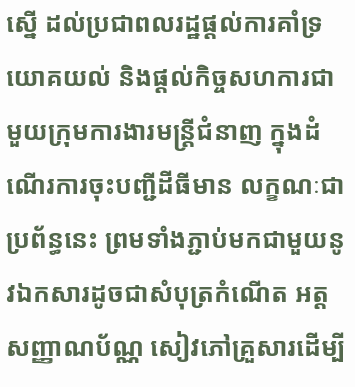ស្នើ ដល់ប្រជាពលរដ្ឋផ្តល់ការគាំទ្រ យោគយល់ និងផ្តល់កិច្ចសហការជាមួយក្រុមការងារមន្ត្រីជំនាញ ក្នុងដំណើរការចុះបញ្ជីដីធីមាន លក្ខណៈជាប្រព័ន្ធនេះ ព្រមទាំងភ្ជាប់មកជាមួយនូវឯកសារដូចជាសំបុត្រកំណើត អត្តសញ្ញាណប័ណ្ណ សៀវភៅគ្រួសារដើម្បី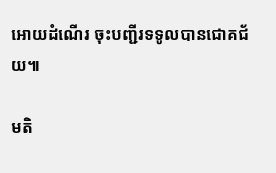អោយដំណើរ ចុះបញ្ជីរទទូលបានជោគជ័យ៕

មតិ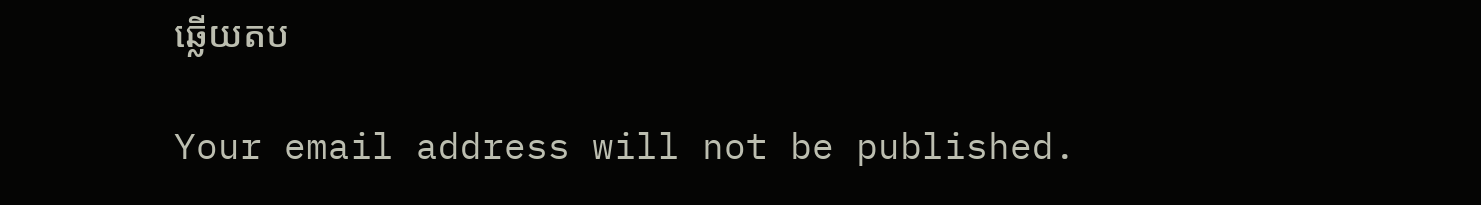ឆ្លើយតប

Your email address will not be published.